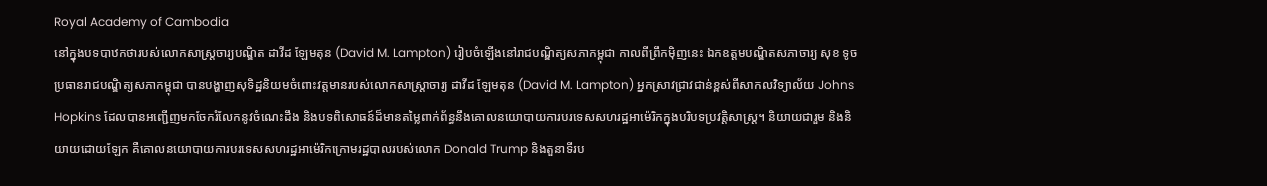Royal Academy of Cambodia
នៅក្នុងបទបាឋកថារបស់លោកសាស្ត្រចារ្យបណ្ឌិត ដាវីដ ឡែមតុន (David M. Lampton) រៀបចំឡើងនៅរាជបណ្ឌិត្យសភាកម្ពុជា កាលពីព្រឹកម៉ិញនេះ ឯកឧត្តមបណ្ឌិតសភាចារ្យ សុខ ទូច ប្រធានរាជបណ្ឌិត្យសភាកម្ពុជា បានបង្ហាញសុទិដ្ឋនិយមចំពោះវត្តមានរបស់លោកសាស្ត្រាចារ្យ ដាវីដ ឡែមតុន (David M. Lampton) អ្នកស្រាវជ្រាវជាន់ខ្ពស់ពីសាកលវិទ្យាល័យ Johns Hopkins ដែលបានអញ្ជើញមកចែករំលែកនូវចំណេះដឹង និងបទពិសោធន៍ដ៏មានតម្លៃពាក់ព័ន្ធនឹងគោលនយោបាយការបរទេសសហរដ្ឋអាម៉េរិកក្នុងបរិបទប្រវត្តិសាស្ត្រ។ និយាយជារួម និងនិយាយដោយឡែក គឺគោលនយោបាយការបរទេសសហរដ្ឋអាម៉េរិកក្រោមរដ្ឋបាលរបស់លោក Donald Trump និងតួនាទីរប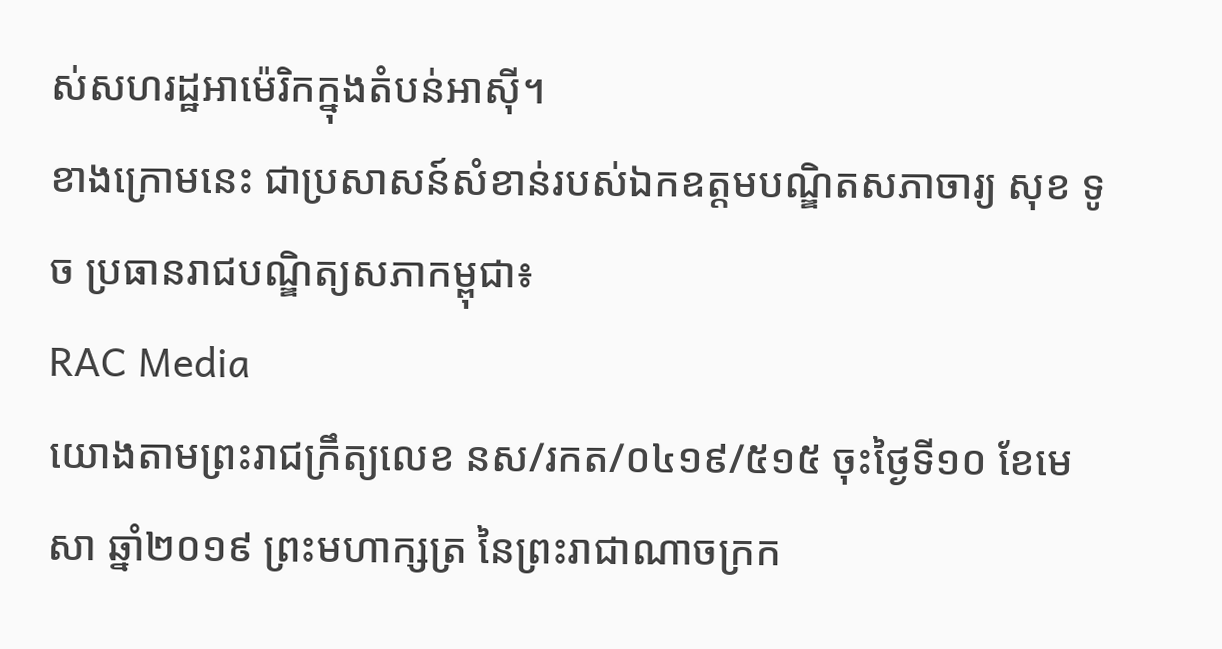ស់សហរដ្ឋអាម៉េរិកក្នុងតំបន់អាស៊ី។
ខាងក្រោមនេះ ជាប្រសាសន៍សំខាន់របស់ឯកឧត្តមបណ្ឌិតសភាចារ្យ សុខ ទូច ប្រធានរាជបណ្ឌិត្យសភាកម្ពុជា៖
RAC Media
យោងតាមព្រះរាជក្រឹត្យលេខ នស/រកត/០៤១៩/៥១៥ ចុះថ្ងៃទី១០ ខែមេសា ឆ្នាំ២០១៩ ព្រះមហាក្សត្រ នៃព្រះរាជាណាចក្រក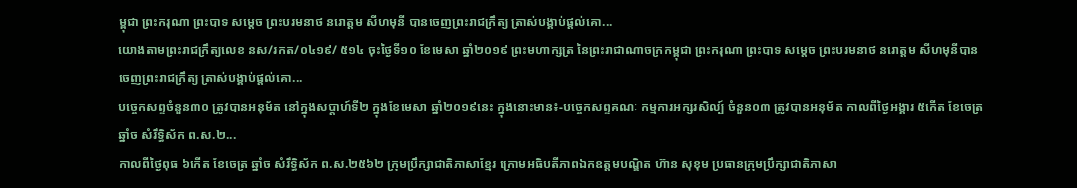ម្ពុជា ព្រះករុណា ព្រះបាទ សម្តេច ព្រះបរមនាថ នរោត្តម សីហមុនី បានចេញព្រះរាជក្រឹត្យ ត្រាស់បង្គាប់ផ្តល់គោ...
យោងតាមព្រះរាជក្រឹត្យលេខ នស/រកត/០៤១៩/ ៥១៤ ចុះថ្ងៃទី១០ ខែមេសា ឆ្នាំ២០១៩ ព្រះមហាក្សត្រ នៃព្រះរាជាណាចក្រកម្ពុជា ព្រះករុណា ព្រះបាទ សម្តេច ព្រះបរមនាថ នរោត្តម សីហមុនីបានចេញព្រះរាជក្រឹត្យ ត្រាស់បង្គាប់ផ្តល់គោ...
បច្ចេកសព្ទចំនួន៣០ ត្រូវបានអនុម័ត នៅក្នុងសប្តាហ៍ទី២ ក្នុងខែមេសា ឆ្នាំ២០១៩នេះ ក្នុងនោះមាន៖-បច្ចេកសព្ទគណៈ កម្មការអក្សរសិល្ប៍ ចំនួន០៣ ត្រូវបានអនុម័ត កាលពីថ្ងៃអង្គារ ៥កើត ខែចេត្រ ឆ្នាំច សំរឹទ្ធិស័ក ព.ស.២...
កាលពីថ្ងៃពុធ ៦កេីត ខែចេត្រ ឆ្នាំច សំរឹទ្ធិស័ក ព.ស.២៥៦២ ក្រុមប្រឹក្សាជាតិភាសាខ្មែរ ក្រោមអធិបតីភាពឯកឧត្តមបណ្ឌិត ហ៊ាន សុខុម ប្រធានក្រុមប្រឹក្សាជាតិភាសា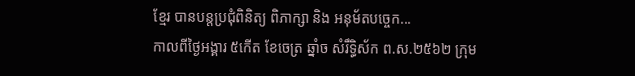ខ្មែរ បានបន្តប្រជុំពិនិត្យ ពិភាក្សា និង អនុម័តបច្ចេក...
កាលពីថ្ងៃអង្គារ ៥កេីត ខែចេត្រ ឆ្នាំច សំរឹទ្ធិស័ក ព.ស.២៥៦២ ក្រុម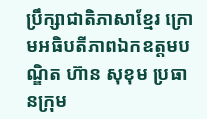ប្រឹក្សាជាតិភាសាខ្មែរ ក្រោមអធិបតីភាពឯកឧត្តមបណ្ឌិត ហ៊ាន សុខុម ប្រធានក្រុម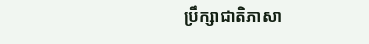ប្រឹក្សាជាតិភាសា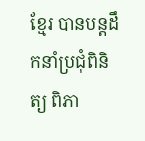ខ្មែរ បានបន្តដឹកនាំប្រជុំពិនិត្យ ពិភា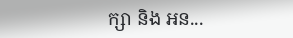ក្សា និង អន...